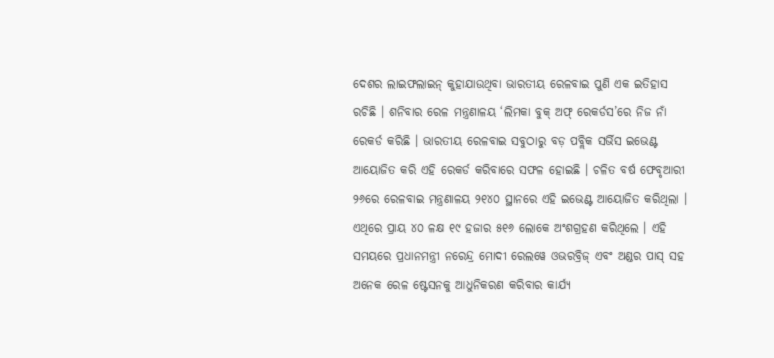ଦେଶର ଲାଇଫଲାଇନ୍ କୁହାଯାଉଥିବା ଭାରତୀୟ ରେଳବାଇ ପୁଣି ଏକ ଇତିହାସ ରଚିଛି । ଶନିବାର ରେଳ ମନ୍ତ୍ରଣାଳୟ ‘ଲିମକା ବୁକ୍ ଅଫ୍ ରେକର୍ଡସ’ରେ ନିଜ ନାଁ ରେକର୍ଡ କରିଛି । ଭାରତୀୟ ରେଳବାଇ ସବୁଠାରୁ ବଡ଼ ପବ୍ଲିକ ସର୍ଭିସ ଇଭେଣ୍ଟ ଆୟୋଜିତ କରି ଏହି ରେକର୍ଡ କରିବାରେ ସଫଳ ହୋଇଛି । ଚଳିତ ବର୍ଷ ଫେବୃଆରୀ ୨୬ରେ ରେଳବାଇ ମନ୍ତ୍ରଣାଳୟ ୨୧୪୦ ସ୍ଥାନରେ ଏହି ଇଭେଣ୍ଟ ଆୟୋଜିତ କରିଥିଲା । ଏଥିରେ ପ୍ରାୟ ୪୦ ଳକ୍ଷ ୧୯ ହଜାର ୫୧୬ ଲୋକେ ଅଂଶଗ୍ରହଣ କରିଥିଲେ । ଏହି ସମୟରେ ପ୍ରଧାନମନ୍ତ୍ରୀ ନରେନ୍ଦ୍ର ମୋଦୀ ରେଲୱେ ଓଭରବ୍ରିଜ୍ ଏବଂ ଅଣ୍ଡର ପାସ୍ ସହ ଅନେକ ରେଳ ଷ୍ଟେସନକୁ ଆଧୁନିକରଣ କରିବାର କାର୍ଯ୍ୟ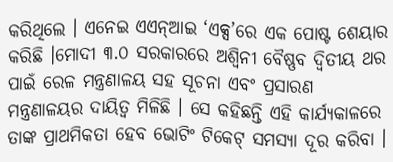କରିଥିଲେ । ଏନେଇ ଏଏନ୍ଆଇ ‘ଏକ୍ସ’ରେ ଏକ ପୋଷ୍ଟ ଶେୟାର କରିଛି ।ମୋଦୀ ୩.୦ ସରକାରରେ ଅଶ୍ୱିନୀ ବୈଷ୍ଣବ ଦ୍ୱିତୀୟ ଥର ପାଇଁ ରେଳ ମନ୍ତ୍ରଣାଳୟ ସହ ସୂଚନା ଏବଂ ପ୍ରସାରଣ ମନ୍ତ୍ରଣାଳୟର ଦାୟିତ୍ୱ ମିଳିଛି । ସେ କହିଛନ୍ତି ଏହି କାର୍ଯ୍ୟକାଳରେ ତାଙ୍କ ପ୍ରାଥମିକତା ହେବ ଭୋଟିଂ ଟିକେଟ୍ ସମସ୍ୟା ଦୂର କରିବା ।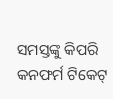ସମସ୍ତଙ୍କୁ କିପରି କନଫର୍ମ ଟିକେଟ୍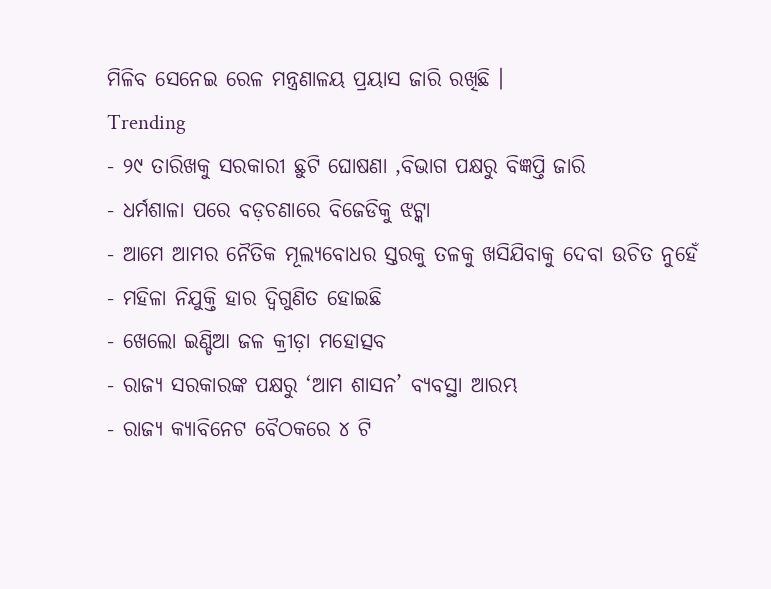ମିଳିବ ସେନେଇ ରେଳ ମନ୍ତ୍ରଣାଳୟ ପ୍ରୟାସ ଜାରି ରଖିଛି ।
Trending
- ୨୯ ତାରିଖକୁ ସରକାରୀ ଛୁଟି ଘୋଷଣା ,ବିଭାଗ ପକ୍ଷରୁ ବିଜ୍ଞପ୍ତି ଜାରି
- ଧର୍ମଶାଳା ପରେ ବଡ଼ଚଣାରେ ବିଜେଡିକୁ ଝଟ୍କା
- ଆମେ ଆମର ନୈତିକ ମୂଲ୍ୟବୋଧର ସ୍ତରକୁ ତଳକୁ ଖସିଯିବାକୁ ଦେବା ଉଚିତ ନୁହେଁ
- ମହିଳା ନିଯୁକ୍ତି ହାର ଦ୍ୱିଗୁଣିତ ହୋଇଛି
- ଖେଲୋ ଇଣ୍ଡିଆ ଜଳ କ୍ରୀଡ଼ା ମହୋତ୍ସବ
- ରାଜ୍ୟ ସରକାରଙ୍କ ପକ୍ଷରୁ ‘ଆମ ଶାସନ’ ବ୍ୟବସ୍ଥା ଆରମ୍ଭ
- ରାଜ୍ୟ କ୍ୟାବିନେଟ ବୈଠକରେ ୪ ଟି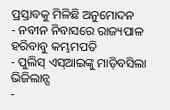ପ୍ରସ୍ତାବକୁ ମିଳିଛି ଅନୁମୋଦନ
- ନବୀନ ନିବାସରେ ରାଜ୍ୟପାଳ ହରିବାବୁ କମ୍ଭମପତି
- ପୁଲିସ୍ ଏସ୍ଆଇଙ୍କୁ ମାଡ଼ିବସିଲା ଭିଜିଲାନ୍ସ
-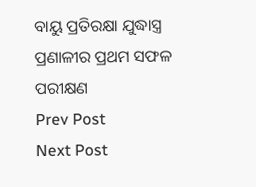ବାୟୁ ପ୍ରତିରକ୍ଷା ଯୁଦ୍ଧାସ୍ତ୍ର ପ୍ରଣାଳୀର ପ୍ରଥମ ସଫଳ ପରୀକ୍ଷଣ
Prev Post
Next Post